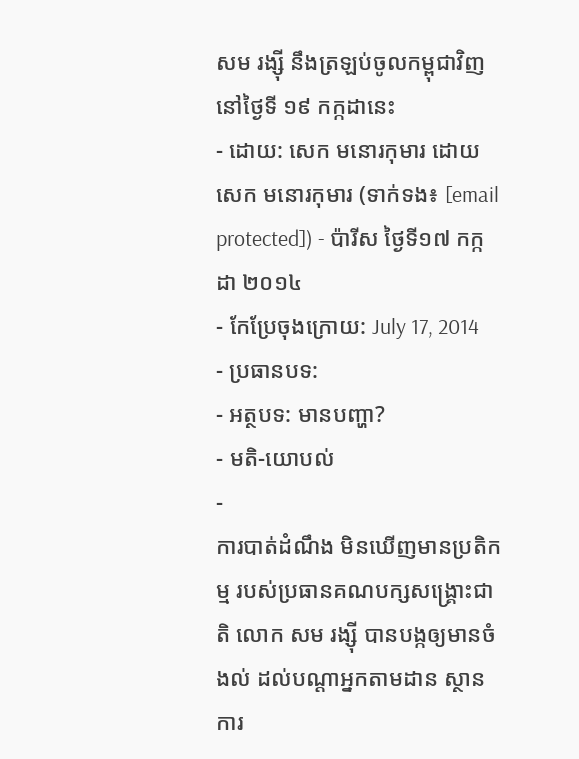សម រង្ស៊ី នឹងត្រឡប់ចូលកម្ពុជាវិញ នៅថ្ងៃទី ១៩ កក្កដានេះ
- ដោយ: សេក មនោរកុមារ ដោយ សេក មនោរកុមារ (ទាក់ទង៖ [email protected]) - ប៉ារីស ថ្ងៃទី១៧ កក្កដា ២០១៤
- កែប្រែចុងក្រោយ: July 17, 2014
- ប្រធានបទ:
- អត្ថបទ: មានបញ្ហា?
- មតិ-យោបល់
-
ការបាត់ដំណឹង មិនឃើញមានប្រតិកម្ម របស់ប្រធានគណបក្សសង្គ្រោះជាតិ លោក សម រង្ស៊ី បានបង្កឲ្យមានចំងល់ ដល់បណ្ដាអ្នកតាមដាន ស្ថានការ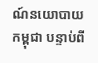ណ៍នយោបាយកម្ពុជា បន្ទាប់ពី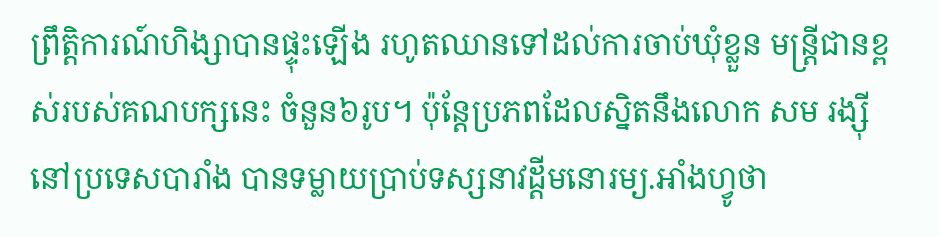ព្រឹត្តិការណ៍ហិង្សាបានផ្ទុះឡើង រហូតឈានទៅដល់ការចាប់ឃុំខ្លួន មន្ត្រីជានខ្ពស់របស់គណបក្សនេះ ចំនួន៦រូប។ ប៉ុន្តែប្រភពដែលស្និតនឹងលោក សម រង្ស៊ី នៅប្រទេសបារាំង បានទម្លាយប្រាប់ទស្សនាវដ្ដីមនោរម្យ.អាំងហ្វូថា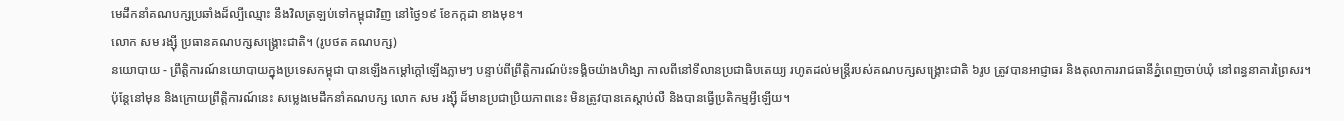មេដឹកនាំគណបក្សប្រឆាំងដ៏ល្បីឈ្មោះ នឹងវិលត្រឡប់ទៅកម្ពុជាវិញ នៅថ្ងៃ១៩ ខែកក្កដា ខាងមុខ។
លោក សម រង្ស៊ី ប្រធានគណបក្សសង្គ្រោះជាតិ។ (រូបថត គណបក្ស)
នយោបាយ - ព្រឹត្តិការណ៍នយោបាយក្នុងប្រទេសកម្ពុជា បានឡើងកម្ដៅក្ដៅឡើងភ្លាមៗ បន្ទាប់ពីព្រឹត្តិការណ៍ប៉ះទង្គិចយ៉ាងហិង្សា កាលពីនៅទីលានប្រជាធិបតេយ្យ រហូតដល់មន្ត្រីរបស់គណបក្សសង្គ្រោះជាតិ ៦រូប ត្រូវបានអាជ្ញាធរ និងតុលាការរាជធានីភ្នំពេញចាប់ឃុំ នៅពន្ធនាគារព្រៃសរ។ ប៉ុន្តែនៅមុន និងក្រោយព្រឹត្តិការណ៍នេះ សម្លេងមេដឹកនាំគណបក្ស លោក សម រង្ស៊ី ដ៏មានប្រជាប្រិយភាពនេះ មិនត្រូវបានគេស្ដាប់លឺ និងបានធ្វើប្រតិកម្មអ្វីឡើយ។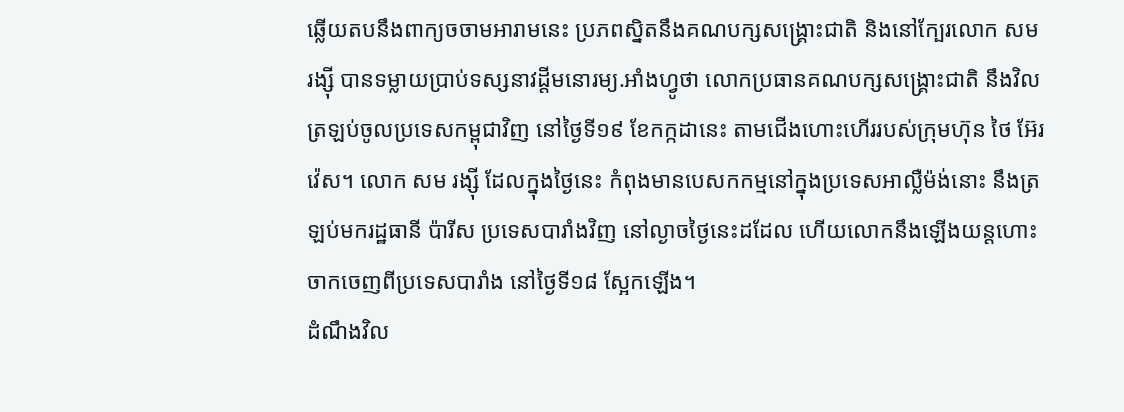ឆ្លើយតបនឹងពាក្យចចាមអារាមនេះ ប្រភពស្និតនឹងគណបក្សសង្គ្រោះជាតិ និងនៅក្បែរលោក សម រង្ស៊ី បានទម្លាយប្រាប់ទស្សនាវដ្ដីមនោរម្យ.អាំងហ្វូថា លោកប្រធានគណបក្សសង្គ្រោះជាតិ នឹងវិលត្រឡប់ចូលប្រទេសកម្ពុជាវិញ នៅថ្ងៃទី១៩ ខែកក្កដានេះ តាមជើងហោះហើររបស់ក្រុមហ៊ុន ថៃ អ៊ែរវ៉េស។ លោក សម រង្ស៊ី ដែលក្នុងថ្ងៃនេះ កំពុងមានបេសកកម្មនៅក្នុងប្រទេសអាល្លឺម៉ង់នោះ នឹងត្រឡប់មករដ្ឋធានី ប៉ារីស ប្រទេសបារាំងវិញ នៅល្ងាចថ្ងៃនេះដដែល ហើយលោកនឹងឡើងយន្ដហោះ ចាកចេញពីប្រទេសបារាំង នៅថ្ងៃទី១៨ ស្អែកឡើង។
ដំណឹងវិល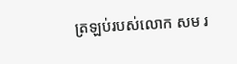ត្រឡប់របស់លោក សម រ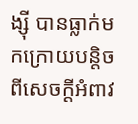ង្ស៊ី បានធ្លាក់មកក្រោយបន្តិចពីសេចក្ដីអំពាវ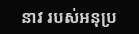នាវ របស់អនុប្រ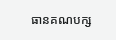ធានគណបក្ស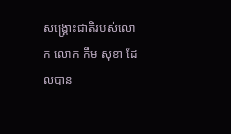សង្គ្រោះជាតិរបស់លោក លោក កឹម សុខា ដែលបាន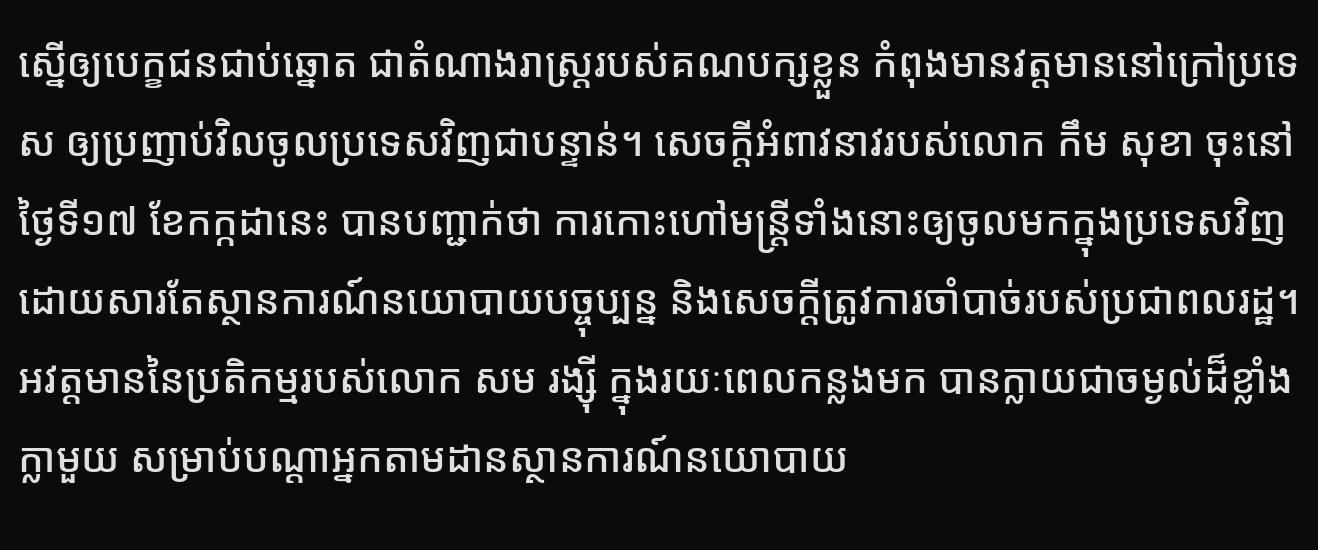ស្នើឲ្យបេក្ខជនជាប់ឆ្នោត ជាតំណាងរាស្ត្ររបស់គណបក្សខ្លួន កំពុងមានវត្តមាននៅក្រៅប្រទេស ឲ្យប្រញាប់វិលចូលប្រទេសវិញជាបន្ទាន់។ សេចក្ដីអំពាវនាវរបស់លោក កឹម សុខា ចុះនៅថ្ងៃទី១៧ ខែកក្កដានេះ បានបញ្ជាក់ថា ការកោះហៅមន្ត្រីទាំងនោះឲ្យចូលមកក្នុងប្រទេសវិញ ដោយសារតែស្ថានការណ៍នយោបាយបច្ចុប្បន្ន និងសេចក្ដីត្រូវការចាំបាច់របស់ប្រជាពលរដ្ឋ។
អវត្តមាននៃប្រតិកម្មរបស់លោក សម រង្ស៊ី ក្នុងរយៈពេលកន្លងមក បានក្លាយជាចម្ងល់ដ៏ខ្លាំងក្លាមួយ សម្រាប់បណ្ដាអ្នកតាមដានស្ថានការណ៍នយោបាយ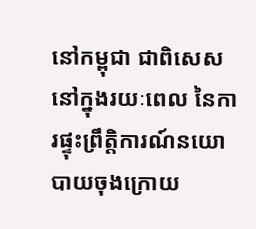នៅកម្ពុជា ជាពិសេសនៅក្នុងរយៈពេល នៃការផ្ទុះព្រឹត្តិការណ៍នយោបាយចុងក្រោយ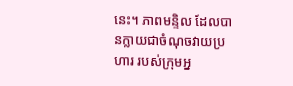នេះ។ ភាពមន្ទិល ដែលបានក្លាយជាចំណុចវាយប្រហារ របស់ក្រុមអ្ន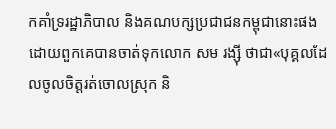កគាំទ្ររដ្ឋាភិបាល និងគណបក្សប្រជាជនកម្ពុជានោះផង ដោយពួកគេបានចាត់ទុកលោក សម រង្ស៊ី ថាជា«បុគ្គលដែលចូលចិត្តរត់ចោលស្រុក និ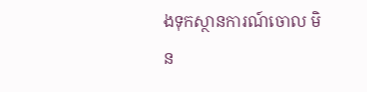ងទុកស្ថានការណ៍ចោល មិន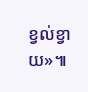ខ្វល់ខ្វាយ»៕